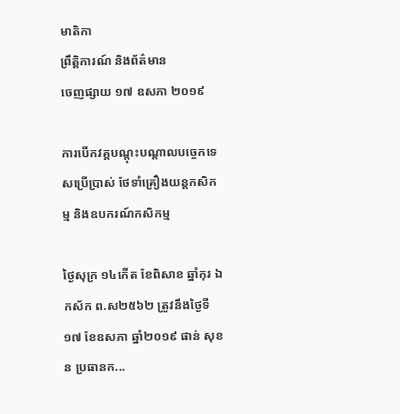មាតិកា
ព្រឹត្តិការណ៍ និងព័ត៌មាន
ចេញផ្សាយ ១៧ ឧសភា ២០១៩

ការបើកវគ្គបណ្តុះបណ្តាលបច្ចេកទេសប្រើប្រាស់ ថែទាំគ្រឿងយន្តកសិកម្ម និងឧបករណ៍កសិកម្ម

ថ្ងៃសុក្រ ១៤កេីត ខែពិសាខ ឆ្នាំកុរ ឯកស័ក ព.ស២៥៦២ ត្រូវនឹងថ្ងៃទី១៧ ខែឧសភា ឆ្នាំ២០១៩ ផាន់ សុខន ប្រធានក...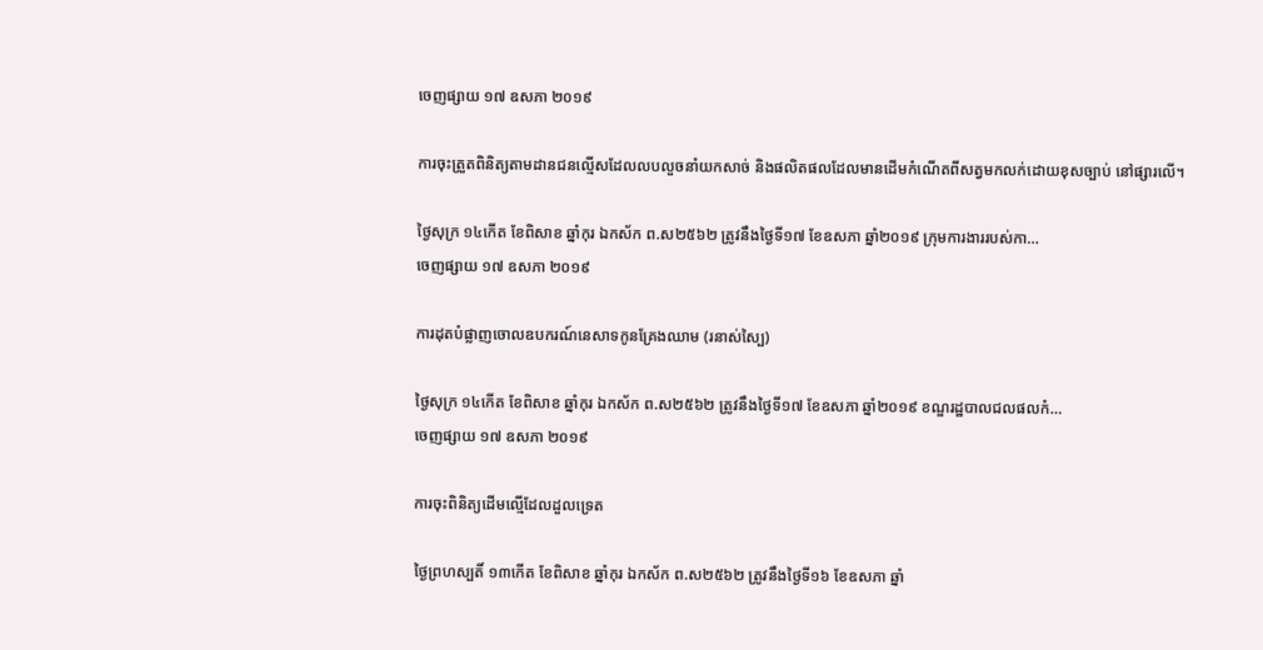ចេញផ្សាយ ១៧ ឧសភា ២០១៩

ការចុះត្រួតពិនិត្យតាមដានជនល្មើសដែលលបលួចនាំយកសាច់ និងផលិតផលដែលមានដើមកំណើតពីសត្វមកលក់ដោយខុសច្បាប់ នៅផ្សារលើ។

ថ្ងៃសុក្រ ១៤កេីត ខែពិសាខ ឆ្នាំកុរ ឯកស័ក ព.ស២៥៦២ ត្រូវនឹងថ្ងៃទី១៧ ខែឧសភា ឆ្នាំ២០១៩ ក្រុមការងាររបស់កា...
ចេញផ្សាយ ១៧ ឧសភា ២០១៩

ការដុតបំផ្លាញចោលឧបករណ៍នេសាទកូនគ្រែងឈាម (រនាស់ស្បៃ)

ថ្ងៃសុក្រ ១៤កេីត ខែពិសាខ ឆ្នាំកុរ ឯកស័ក ព.ស២៥៦២ ត្រូវនឹងថ្ងៃទី១៧ ខែឧសភា ឆ្នាំ២០១៩ ខណ្ឌរដ្ឋបាលជលផលកំ...
ចេញផ្សាយ ១៧ ឧសភា ២០១៩

ការចុះពិនិត្យដើមល្មើដែលដួលទ្រេត

ថ្ងៃព្រហស្បតិ៍ ១៣កេីត ខែពិសាខ ឆ្នាំកុរ ឯកស័ក ព.ស២៥៦២ ត្រូវនឹងថ្ងៃទី១៦ ខែឧសភា ឆ្នាំ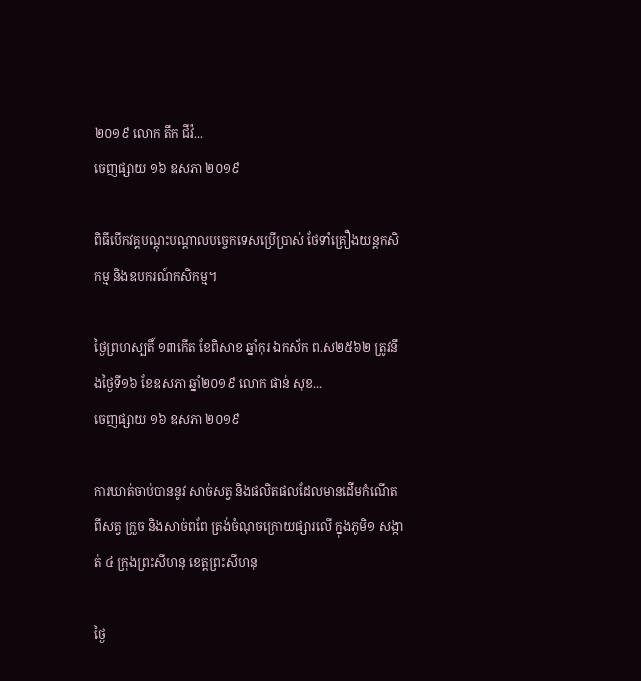២០១៩ លោក តឹក ជីវ៉...
ចេញផ្សាយ ១៦ ឧសភា ២០១៩

ពិធីបើកវគ្គបណ្តុះបណ្តាលបច្ចេកទេសប្រើប្រាស់ ថែទាំគ្រឿងយន្តកសិកម្ម និងឧបករណ៍កសិកម្ម។

ថ្ងៃព្រហស្បតិ៍ ១៣កេីត ខែពិសាខ ឆ្នាំកុរ ឯកស័ក ព.ស២៥៦២ ត្រូវនឹងថ្ងៃទី១៦ ខែឧសភា ឆ្នាំ២០១៩ លោក ផាន់ សុខ...
ចេញផ្សាយ ១៦ ឧសភា ២០១៩

ការឃាត់ចាប់បាននូវ សាច់សត្វ និងផលិតផលដែលមានដើមកំណើតពីសត្វ ក្រួច និងសាច់ពពែ ត្រង់ចំណុចក្រោយផ្សារលើ ក្នុងភូមិ១ សង្កាត់ ៤ ក្រុងព្រះសីហនុ ខេត្តព្រះសីហនុ

ថ្ងៃ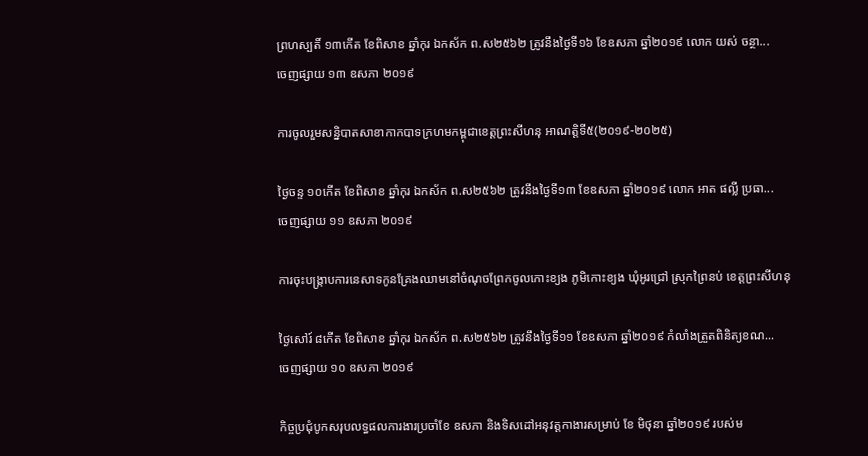ព្រហស្បតិ៍ ១៣កើត ខែពិសាខ ឆ្នាំកុរ ឯកស័ក ព.ស២៥៦២ ត្រូវនឹងថ្ងៃទី១៦ ខែឧសភា ឆ្នាំ២០១៩ លោក យស់ ចន្ថា...
ចេញផ្សាយ ១៣ ឧសភា ២០១៩

ការចូលរួមសន្និបាតសាខាកាកបាទក្រហមកម្ពុជាខេត្តព្រះសីហនុ អាណត្តិទី៥(២០១៩-២០២៥)

ថ្ងៃចន្ទ ១០កើត ខែពិសាខ ឆ្នាំកុរ ឯកស័ក ព.ស២៥៦២ ត្រូវនឹងថ្ងៃទី១៣ ខែឧសភា ឆ្នាំ២០១៩ លោក អាត ផល្លី ប្រធា...
ចេញផ្សាយ ១១ ឧសភា ២០១៩

ការចុះបង្ក្រាបការនេសាទកូនគ្រែងឈាមនៅចំណុចព្រែកចូលកោះខ្យង ភូមិកោះខ្យង ឃុំអូរជ្រៅ ស្រុកព្រៃនប់ ខេត្តព្រះសីហនុ

ថ្ងៃសៅរ៍ ៨កើត ខែពិសាខ ឆ្នាំកុរ ឯកស័ក ព.ស២៥៦២ ត្រូវនឹងថ្ងៃទី១១ ខែឧសភា ឆ្នាំ២០១៩ កំលាំងត្រួតពិនិត្យខណ...
ចេញផ្សាយ ១០ ឧសភា ២០១៩

កិច្ចប្រជុំបូកសរុបលទ្ធផលការងារប្រចាំខែ ឧសភា និងទិសដៅអនុវត្តកាងារសម្រាប់ ខែ មិថុនា ឆ្នាំ២០១៩ របស់ម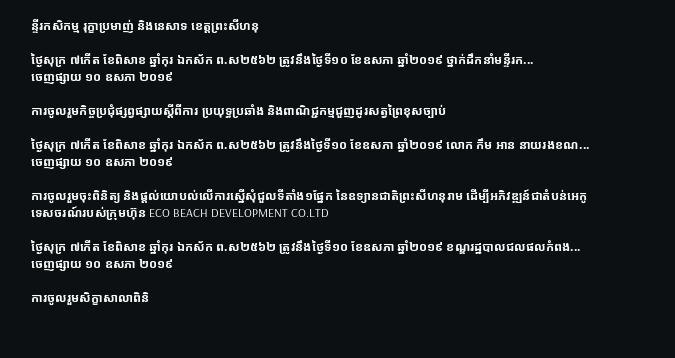ន្ទីរកសិកម្ម រុក្ខាប្រមាញ់ និងនេសាទ ខេត្តព្រះសីហនុ

ថ្ងៃសុក្រ ៧កើត ខែពិសាខ ឆ្នាំកុរ ឯកស័ក ព.ស២៥៦២ ត្រូវនឹងថ្ងៃទី១០ ខែឧសភា ឆ្នាំ២០១៩ ថ្នាក់ដឹកនាំមន្ទីរក...
ចេញផ្សាយ ១០ ឧសភា ២០១៩

ការចូលរួមកិច្ចប្រជុំផ្សព្វផ្សាយស្តីពីការ ប្រយុទ្ធប្រឆាំង និងពាណិជ្ជកម្មជួញដូរសត្វព្រៃខុសច្បាប់

ថ្ងៃសុក្រ ៧កើត ខែពិសាខ ឆ្នាំកុរ ឯកស័ក ព.ស២៥៦២ ត្រូវនឹងថ្ងៃទី១០ ខែឧសភា ឆ្នាំ២០១៩ លោក កឹម អាន នាយរងខណ...
ចេញផ្សាយ ១០ ឧសភា ២០១៩

ការចូលរួមចុះពិនិត្យ និងផ្តល់យោបល់លើការស្នើសុំជួលទីតាំង១ផ្នែក នៃឧទ្យានជាតិព្រះសីហនុរាម ដើម្បីអភិវឌ្ឍន៍ជាតំបន់អេកូទេសចរណ៍របស់ក្រុមហ៊ុន ECO BEACH DEVELOPMENT CO.LTD

ថ្ងៃសុក្រ ៧កើត ខែពិសាខ ឆ្នាំកុរ ឯកស័ក ព.ស២៥៦២ ត្រូវនឹងថ្ងៃទី១០ ខែឧសភា ឆ្នាំ២០១៩ ខណ្ឌរដ្ឋបាលជលផលកំពង...
ចេញផ្សាយ ១០ ឧសភា ២០១៩

ការចូលរួមសិក្ខាសាលាពិនិ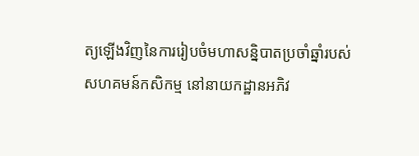ត្យឡើងវិញនៃការរៀបចំមហាសន្និបាតប្រចាំឆ្នាំរបស់សហគមន៍កសិកម្ម នៅនាយកដ្ឋានអភិវ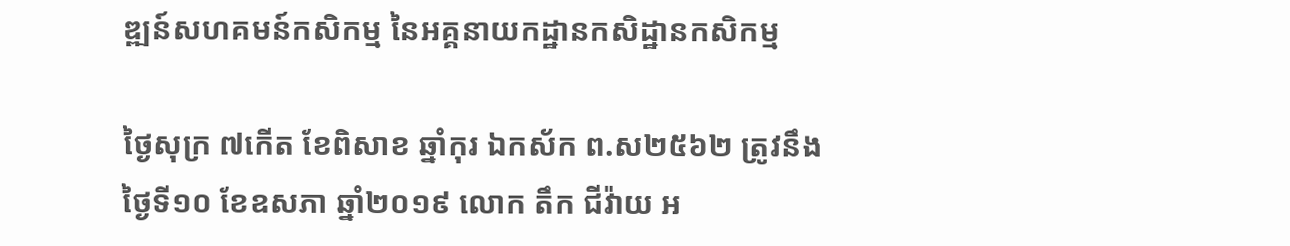ឌ្ឍន៍សហគមន៍កសិកម្ម នៃអគ្គនាយកដ្ឋានកសិដ្ឋានកសិកម្ម

ថ្ងៃសុក្រ ៧កើត ខែពិសាខ ឆ្នាំកុរ ឯកស័ក ព.ស២៥៦២ ត្រូវនឹងថ្ងៃទី១០ ខែឧសភា ឆ្នាំ២០១៩ លោក តឹក ជីវ៉ាយ អ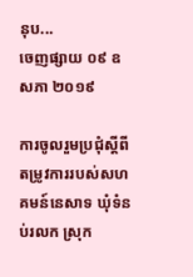នុប...
ចេញផ្សាយ ០៩ ឧសភា ២០១៩

ការចូលរួមប្រជុំស្តីពីតម្រូវការរបស់សហគមន៍នេសាទ ឃុំទំនប់រលក ស្រុក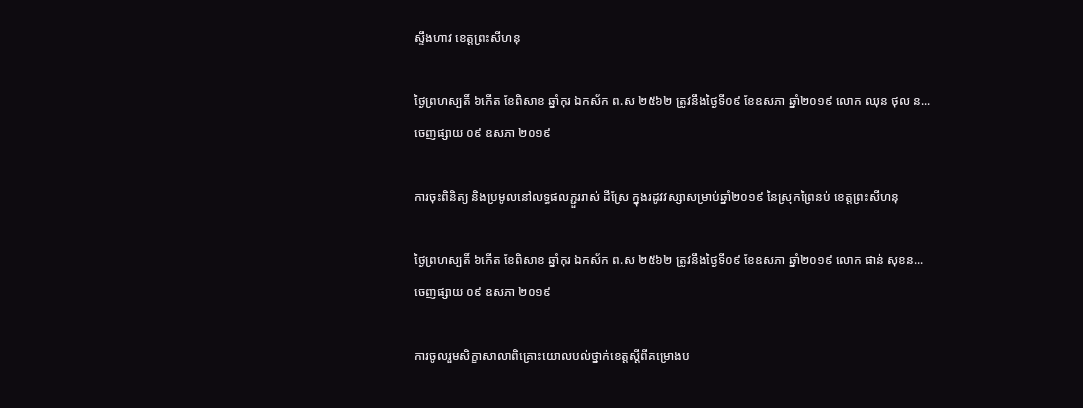ស្ទឹងហាវ ខេត្តព្រះសីហនុ

ថ្ងៃព្រហស្បតិ៍ ៦កើត ខែពិសាខ ឆ្នាំកុរ ឯកស័ក ព.ស ២៥៦២ ត្រូវនឹងថ្ងៃទី០៩ ខែឧសភា ឆ្នាំ២០១៩ លោក ឈុន ថុល ន...
ចេញផ្សាយ ០៩ ឧសភា ២០១៩

ការចុះពិនិត្យ និងប្រមូលនៅលទ្ធផលភ្ជួររាស់ ដីស្រែ ក្នុងរដូវវស្សាសម្រាប់ឆ្នាំ២០១៩ នៃស្រុកព្រៃនប់ ខេត្តព្រះសីហនុ

ថ្ងៃព្រហស្បតិ៍ ៦កើត ខែពិសាខ ឆ្នាំកុរ ឯកស័ក ព.ស ២៥៦២ ត្រូវនឹងថ្ងៃទី០៩ ខែឧសភា ឆ្នាំ២០១៩ លោក ផាន់ សុខន...
ចេញផ្សាយ ០៩ ឧសភា ២០១៩

ការចូលរួមសិក្ខាសាលាពិគ្រោះយោលបល់ថ្នាក់ខេត្តស្តីពីគម្រោងប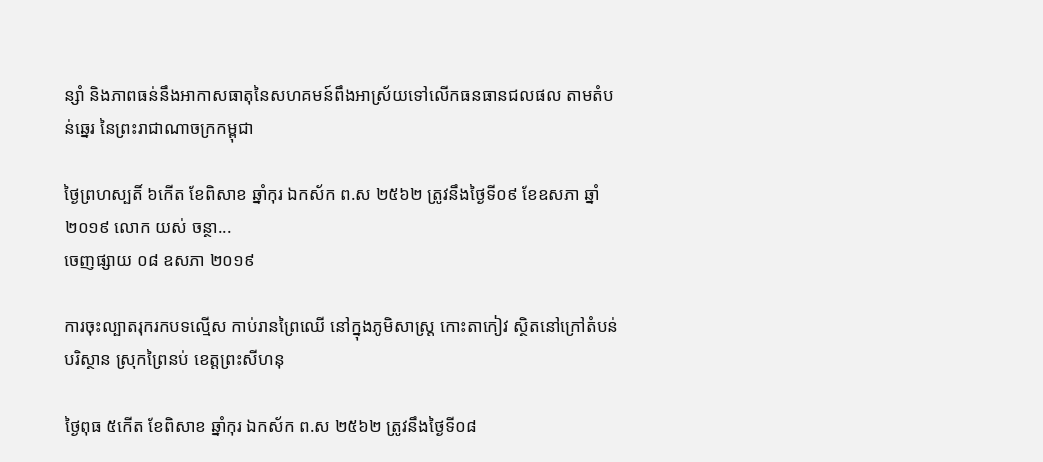ន្សាំ និងភាពធន់នឹងអាកាសធាតុនៃសហគមន៍ពឹងអាស្រ័យទៅលើកធនធានជលផល តាមតំបន់ឆ្នេរ នៃព្រះរាជាណាចក្រកម្ពុជា

ថ្ងៃព្រហស្បតិ៍ ៦កើត ខែពិសាខ ឆ្នាំកុរ ឯកស័ក ព.ស ២៥៦២ ត្រូវនឹងថ្ងៃទី០៩ ខែឧសភា ឆ្នាំ២០១៩ លោក យស់ ចន្ថា...
ចេញផ្សាយ ០៨ ឧសភា ២០១៩

ការចុះល្បាតរុករកបទល្មើស កាប់រានព្រៃឈើ នៅក្នុងភូមិសាស្ត្រ កោះតាកៀវ ស្ថិតនៅក្រៅតំបន់បរិស្ថាន ស្រុកព្រៃនប់ ខេត្តព្រះសីហនុ

ថ្ងៃពុធ ៥កើត ខែពិសាខ ឆ្នាំកុរ ឯកស័ក ព.ស ២៥៦២ ត្រូវនឹងថ្ងៃទី០៨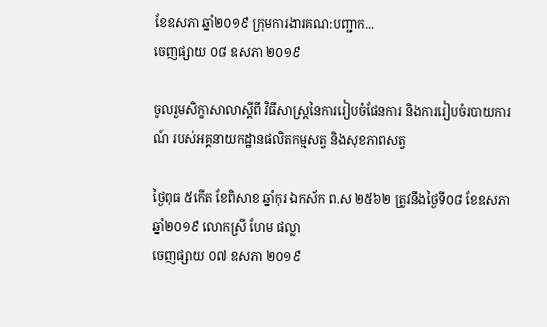ខែឧសភា ឆ្នាំ២០១៩ ក្រុមការងារគណ:បញ្ជាក...
ចេញផ្សាយ ០៨ ឧសភា ២០១៩

ចូលរួមសិក្ខាសាលាស្តីពី វិធីសាស្រ្តនៃការរៀបចំផែនការ និងការរៀបចំរបាយការណ៍ របស់អគ្គនាយកដ្ឋានផលិតកម្មសត្វ និងសុខភាពសត្វ

ថ្ងៃពុធ ៥កើត ខែពិសាខ ឆ្នាំកុរ ឯកស័ក ព.ស ២៥៦២ ត្រូវនឹងថ្ងៃទី០៨ ខែឧសភា ឆ្នាំ២០១៩ លោកស្រី ហែម ផល្លា
ចេញផ្សាយ ០៧ ឧសភា ២០១៩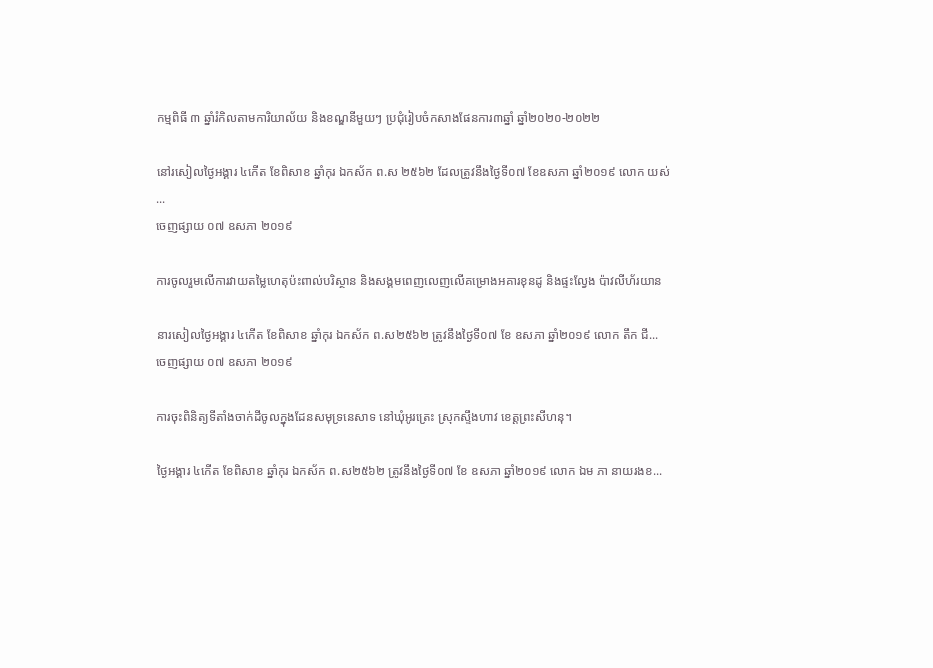កម្មពិធី ៣ ឆ្នាំរំកិលតាមការិយាល័យ និងខណ្ឌនីមួយៗ ប្រជុំរៀបចំកសាងផែនការ៣ឆ្នាំ ឆ្នាំ២០២០-២០២២

នៅរសៀលថ្ងៃអង្គារ ៤កើត ខែពិសាខ ឆ្នាំកុរ ឯកស័ក ព.ស ២៥៦២ ដែលត្រូវនឹងថ្ងៃទី០៧ ខែឧសភា ឆ្នាំ២០១៩ លោក យស់ ...
ចេញផ្សាយ ០៧ ឧសភា ២០១៩

ការចូលរួមលើការវាយតម្លៃហេតុប៉ះពាល់បរិស្ថាន និងសង្គមពេញលេញលើគម្រោងអគារខុនដូ និងផ្ទះល្វែង ប៉ាវលីហ័រយាន

នារសៀលថ្ងៃអង្គារ ៤កើត ខែពិសាខ ឆ្នាំកុរ ឯកស័ក ព.ស២៥៦២ ត្រូវនឹងថ្ងៃទី០៧ ខែ ឧសភា ឆ្នាំ២០១៩ លោក តឹក ជី...
ចេញផ្សាយ ០៧ ឧសភា ២០១៩

ការចុះពិនិត្យទីតាំងចាក់ដីចូលក្នុងដែនសមុទ្រនេសាទ នៅឃុំអូរត្រេះ ស្រុកស្ទឹងហាវ ខេត្តព្រះសីហនុ។

ថ្ងៃអង្គារ ៤កើត ខែពិសាខ ឆ្នាំកុរ ឯកស័ក ព.ស២៥៦២ ត្រូវនឹងថ្ងៃទី០៧ ខែ ឧសភា ឆ្នាំ២០១៩ លោក ឯម ភា នាយរងខ...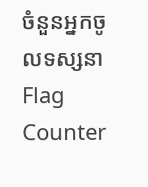ចំនួនអ្នកចូលទស្សនា
Flag Counter